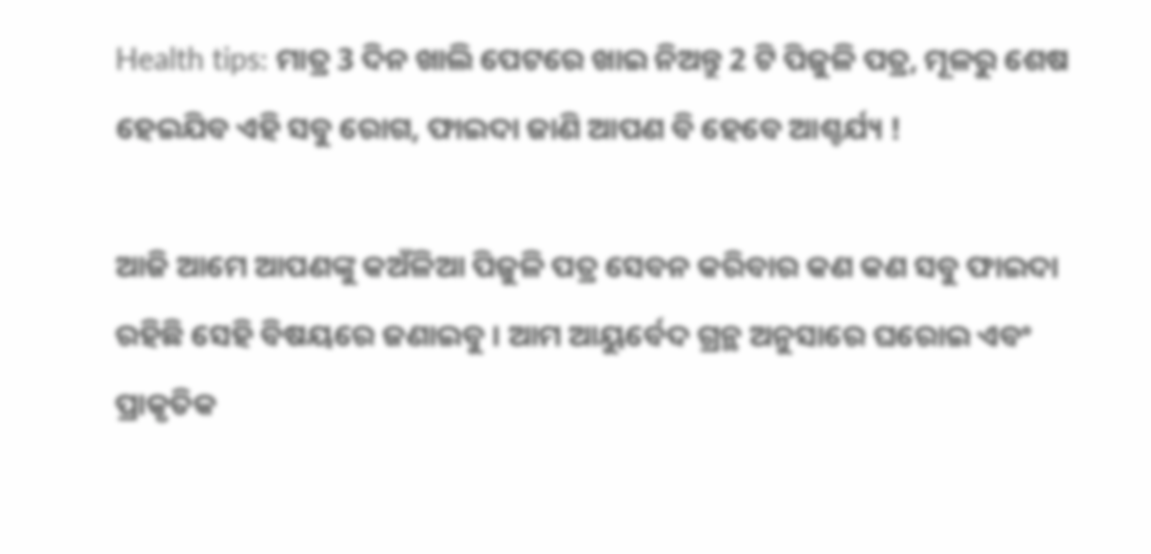Health tips: ମାତ୍ର 3 ଦିନ ଖାଲି ପେଟରେ ଖାଇ ନିଅନ୍ତୁ 2 ଟି ପିଜୁଳି ପତ୍ର, ମୂଳରୁ ଶେଷ ହେଇଯିବ ଏହି ସବୁ ରୋଗ, ଫାଇଦା ଜାଣି ଆପଣ ବି ହେବେ ଆଶ୍ଚର୍ଯ୍ୟ !

ଆଜି ଆମେ ଆପଣଙ୍କୁ କଅଁଳିଆ ପିଜୁଳି ପତ୍ର ସେବନ କରିବାର କଣ କଣ ସବୁ ଫାଇଦା ରହିଛି ସେହି ବିଷୟରେ ଜଣାଇବୁ । ଆମ ଆୟୁର୍ବେଦ ଗ୍ରନ୍ଥ ଅନୁସାରେ ଘରୋଇ ଏବଂ ପ୍ରାକୃତିକ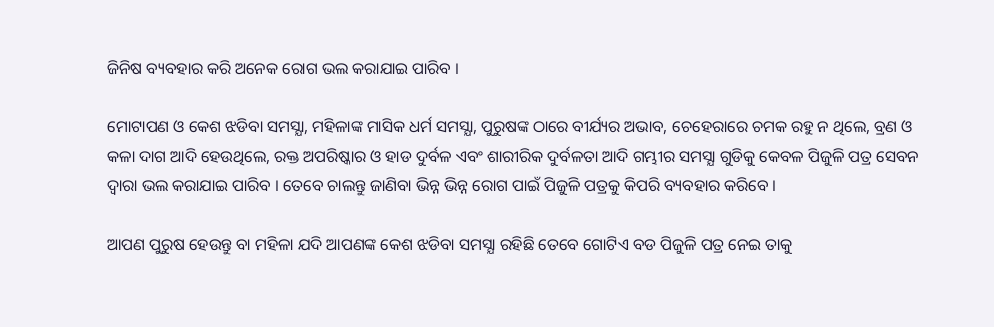ଜିନିଷ ବ୍ୟବହାର କରି ଅନେକ ରୋଗ ଭଲ କରାଯାଇ ପାରିବ ।

ମୋଟାପଣ ଓ କେଶ ଝଡିବା ସମସ୍ଯା, ମହିଳାଙ୍କ ମାସିକ ଧର୍ମ ସମସ୍ଯା, ପୁରୁଷଙ୍କ ଠାରେ ବୀର୍ଯ୍ୟର ଅଭାବ, ଚେହେରାରେ ଚମକ ରହୁ ନ ଥିଲେ, ବ୍ରଣ ଓ କଳା ଦାଗ ଆଦି ହେଉଥିଲେ, ରକ୍ତ ଅପରିଷ୍କାର ଓ ହାଡ ଦୁର୍ବଳ ଏବଂ ଶାରୀରିକ ଦୁର୍ବଳତା ଆଦି ଗମ୍ଭୀର ସମସ୍ଯା ଗୁଡିକୁ କେବଳ ପିଜୁଳି ପତ୍ର ସେବନ ଦ୍ଵାରା ଭଲ କରାଯାଇ ପାରିବ । ତେବେ ଚାଲନ୍ତୁ ଜାଣିବା ଭିନ୍ନ ଭିନ୍ନ ରୋଗ ପାଇଁ ପିଜୁଳି ପତ୍ରକୁ କିପରି ବ୍ୟବହାର କରିବେ ।

ଆପଣ ପୁରୁଷ ହେଉନ୍ତୁ ବା ମହିଳା ଯଦି ଆପଣଙ୍କ କେଶ ଝଡିବା ସମସ୍ଯା ରହିଛି ତେବେ ଗୋଟିଏ ବଡ ପିଜୁଳି ପତ୍ର ନେଇ ତାକୁ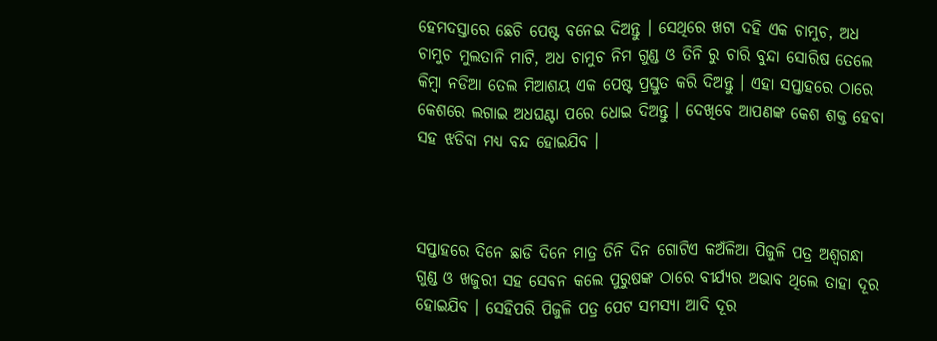ହେମଦସ୍ତାରେ ଛେଚି ପେଷ୍ଟ ବନେଇ ଦିଅନ୍ତୁ । ସେଥିରେ ଖଟା ଦହି ଏକ ଚାମୁଚ, ଅଧ ଚାମୁଚ ମୁଲତାନି ମାଟି, ଅଧ ଚାମୁଚ ନିମ ଗୁଣ୍ଡ ଓ ତିନି ରୁ ଚାରି ବୁନ୍ଦା ସୋରିଷ ତେଲେ କିମ୍ବା ନଡିଆ ତେଲ ମିଆଶୟ ଏକ ପେଷ୍ଟ ପ୍ରସ୍ତୁତ କରି ଦିଅନ୍ତୁ । ଏହା ସପ୍ତାହରେ ଠାରେ କେଶରେ ଲଗାଇ ଅଧଘଣ୍ଟା ପରେ ଧୋଇ ଦିଅନ୍ତୁ । ଦେଖିବେ ଆପଣଙ୍କ କେଶ ଶକ୍ତ ହେବା ସହ ଝଡିବା ମଧ୍ୟ ବନ୍ଦ ହୋଇଯିବ ।



ସପ୍ତାହରେ ଦିନେ ଛାଡି ଦିନେ ମାତ୍ର ତିନି ଦିନ ଗୋଟିଏ କଅଁଳିଆ ପିଜୁଳି ପତ୍ର ଅଶ୍ଵଗନ୍ଧା ଗୁଣ୍ଡ ଓ ଖଜୁରୀ ସହ ସେବନ କଲେ ପୁରୁଷଙ୍କ ଠାରେ ବୀର୍ଯ୍ୟର ଅଭାବ ଥିଲେ ତାହା ଦୂର ହୋଇଯିବ । ସେହିପରି ପିଜୁଳି ପତ୍ର ପେଟ ସମସ୍ଯା ଆଦି ଦୂର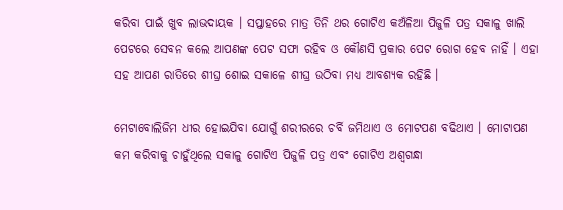କରିବା ପାଇଁ ଖୁବ ଲାଭଦାୟକ । ସପ୍ତାହରେ ମାତ୍ର ତିନି ଥର ଗୋଟିଏ କଅଁଳିଆ ପିଜୁଳି ପତ୍ର ସକାଳୁ ଖାଲି ପେଟରେ ସେବନ କଲେ ଆପଣଙ୍କ ପେଟ ସଫା ରହିବ ଓ କୌଣସି ପ୍ରକାର ପେଟ ରୋଗ ହେବ ନାହିଁ । ଏହା ସହ ଆପଣ ରାତିରେ ଶୀଘ୍ର ଶୋଇ ସକାଳେ ଶୀଘ୍ର ଉଠିବା ମଧ୍ୟ ଆବଶ୍ୟକ ରହିଛି ।

ମେଟାବୋଲିଜିମ ଧୀର ହୋଇଯିବା ଯୋଗୁଁ ଶରୀରରେ ଚର୍ବି ଜମିଥାଏ ଓ ମୋଟପଣ ବଢିଥାଏ । ମୋଟାପଣ କମ କରିବାକୁ ଚାହୁଁଥିଲେ ସକାଳୁ ଗୋଟିଏ ପିଜୁଳି ପତ୍ର ଏବଂ ଗୋଟିଏ ଅଶ୍ଵଗନ୍ଧା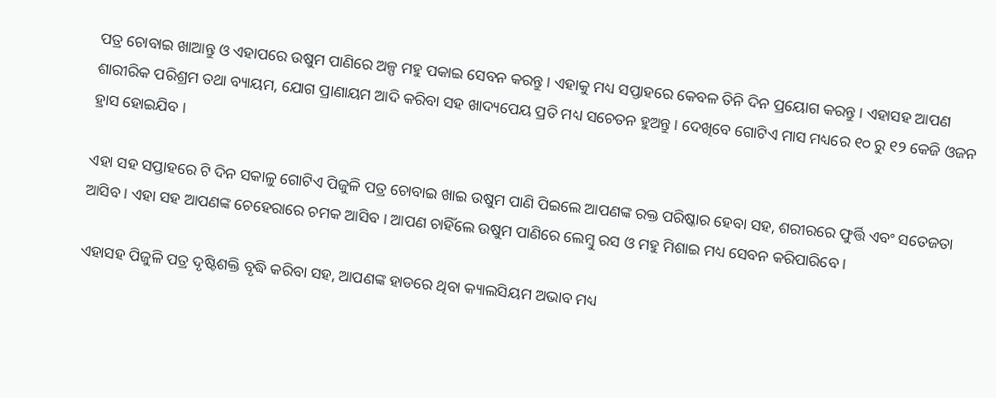ପତ୍ର ଚୋବାଇ ଖାଆନ୍ତୁ ଓ ଏହାପରେ ଉଷୁମ ପାଣିରେ ଅଳ୍ପ ମହୁ ପକାଇ ସେବନ କରନ୍ତୁ । ଏହାକୁ ମଧ୍ୟ ସପ୍ତାହରେ କେବଳ ତିନି ଦିନ ପ୍ରୟୋଗ କରନ୍ତୁ । ଏହାସହ ଆପଣ ଶାରୀରିକ ପରିଶ୍ରମ ତଥା ବ୍ୟାୟମ, ଯୋଗ ପ୍ରାଣାୟମ ଆଦି କରିବା ସହ ଖାଦ୍ୟପେୟ ପ୍ରତି ମଧ୍ୟ ସଚେତନ ହୁଅନ୍ତୁ । ଦେଖିବେ ଗୋଟିଏ ମାସ ମଧ୍ୟରେ ୧୦ ରୁ ୧୨ କେଜି ଓଜନ ହ୍ରାସ ହୋଇଯିବ ।

ଏହା ସହ ସପ୍ତାହରେ ଟି ଦିନ ସକାଳୁ ଗୋଟିଏ ପିଜୁଳି ପତ୍ର ଚୋବାଇ ଖାଇ ଉଷୁମ ପାଣି ପିଇଲେ ଆପଣଙ୍କ ରକ୍ତ ପରିଷ୍କାର ହେବା ସହ, ଶରୀରରେ ଫୁର୍ତ୍ତି ଏବଂ ସତେଜତା ଆସିବ । ଏହା ସହ ଆପଣଙ୍କ ଚେହେରାରେ ଚମକ ଆସିବ । ଆପଣ ଚାହିଁଲେ ଉଷୁମ ପାଣିରେ ଲେମ୍ବୁ ରସ ଓ ମହୁ ମିଶାଇ ମଧ୍ୟ ସେବନ କରିପାରିବେ ।

ଏହାସହ ପିଜୁଳି ପତ୍ର ଦୃଷ୍ଟିଶକ୍ତି ବୃଦ୍ଧି କରିବା ସହ, ଆପଣଙ୍କ ହାଡରେ ଥିବା କ୍ୟାଲସିୟମ ଅଭାବ ମଧ୍ୟ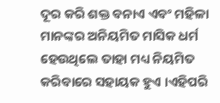ଦୂର କରି ଶକ୍ତ ବନାଏ ଏବଂ ମହିଳା ମାନଙ୍କର ଅନିୟମିତ ମାସିକ ଧର୍ମ ହେଉଥିଲେ ତାହା ମଧ୍ୟ ନିୟମିତ କରିବାରେ ସହାୟକ ହୁଏ ।ଏହିପରି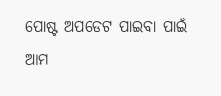ପୋଷ୍ଟ ଅପଡେଟ ପାଇବା ପାଇଁ ଆମ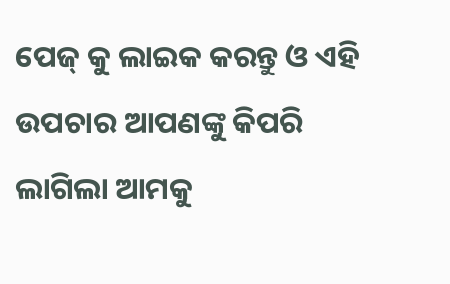ପେଜ୍ କୁ ଲାଇକ କରନ୍ତୁ ଓ ଏହି ଉପଚାର ଆପଣଙ୍କୁ କିପରି ଲାଗିଲା ଆମକୁ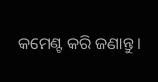କମେଣ୍ଟ କରି ଜଣାନ୍ତୁ ।